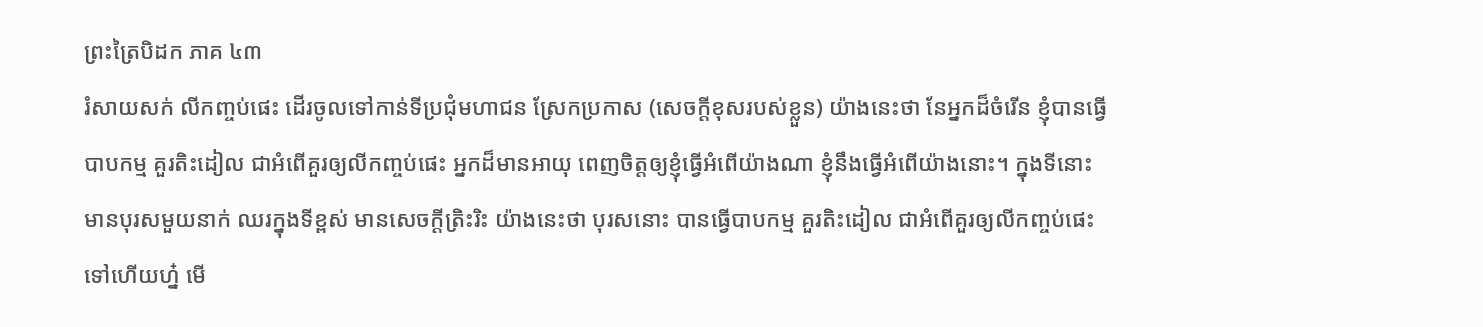ព្រះត្រៃបិដក ភាគ ៤៣
រំសាយសក់ លីកញ្ចប់ផេះ ដើរចូលទៅកាន់ទីប្រជុំមហាជន ស្រែកប្រកាស (សេចក្ដីខុសរបស់ខ្លួន) យ៉ាងនេះថា នែអ្នកដ៏ចំរើន ខ្ញុំបានធ្វើបាបកម្ម គួរតិះដៀល ជាអំពើគួរឲ្យលីកញ្ចប់ផេះ អ្នកដ៏មានអាយុ ពេញចិត្តឲ្យខ្ញុំធ្វើអំពើយ៉ាងណា ខ្ញុំនឹងធ្វើអំពើយ៉ាងនោះ។ ក្នុងទីនោះ មានបុរសមួយនាក់ ឈរក្នុងទីខ្ពស់ មានសេចក្ដីត្រិះរិះ យ៉ាងនេះថា បុរសនោះ បានធ្វើបាបកម្ម គួរតិះដៀល ជាអំពើគួរឲ្យលីកញ្ចប់ផេះទៅហើយហ៎្ន មើ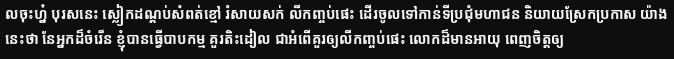លចុះហ៎្ន បុរសនេះ ស្លៀកដណ្ដប់សំពត់ខ្មៅ រំសាយសក់ លីកញ្ចប់ផេះ ដើរចូលទៅកាន់ទីប្រជុំមហាជន និយាយស្រែកប្រកាស យ៉ាងនេះថា នែអ្នកដ៏ចំរើន ខ្ញុំបានធ្វើបាបកម្ម គួរតិះដៀល ជាអំពើគួរឲ្យលីកញ្ចប់ផេះ លោកដ៏មានអាយុ ពេញចិត្តឲ្យ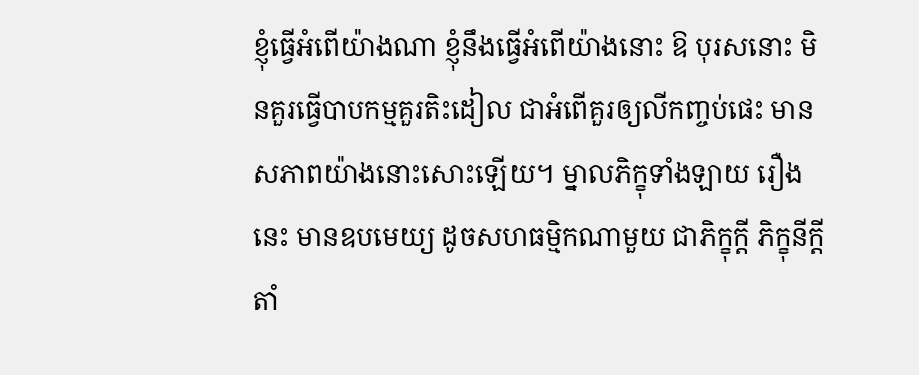ខ្ញុំធ្វើអំពើយ៉ាងណា ខ្ញុំនឹងធ្វើអំពើយ៉ាងនោះ ឱ បុរសនោះ មិនគួរធ្វើបាបកម្មគួរតិះដៀល ជាអំពើគួរឲ្យលីកញ្ចប់ផេះ មានសភាពយ៉ាងនោះសោះឡើយ។ ម្នាលភិក្ខុទាំងឡាយ រឿងនេះ មានឧបមេយ្យ ដូចសហធម្មិកណាមួយ ជាភិក្ខុក្ដី ភិក្ខុនីក្ដី តាំ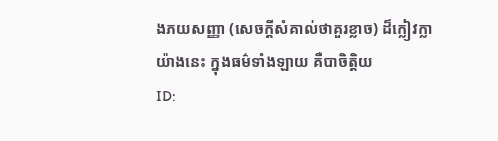ងភយសញ្ញា (សេចក្ដីសំគាល់ថាគួរខ្លាច) ដ៏ក្លៀវក្លា យ៉ាងនេះ ក្នុងធម៌ទាំងឡាយ គឺបាចិត្តិយ
ID: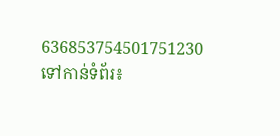636853754501751230
ទៅកាន់ទំព័រ៖